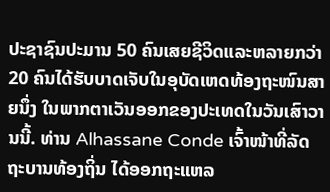ປະຊາຊົນປະມານ 50 ຄົນເສຍຊີວິດແລະຫລາຍກວ່າ 20 ຄົນໄດ້ຮັບບາດເຈັບໃນອຸບັດເຫດທ້ອງຖະໜົນສາຍນຶ່ງ ໃນພາກຕາເວັນອອກຂອງປະເທດໃນວັນເສົາວານນີ້. ທ່ານ Alhassane Conde ເຈົ້າໜ້າທີ່ລັດຖະບານທ້ອງຖິ່ນ ໄດ້ອອກຖະແຫລ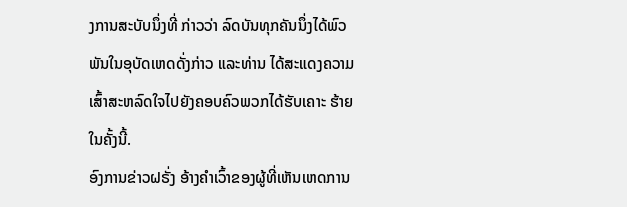ງການສະບັບນຶ່ງທີ່ ກ່າວວ່າ ລົດບັນທຸກຄັນນຶ່ງໄດ້ພົວພັນໃນອຸບັດເຫດດັ່ງກ່າວ ແລະທ່ານ ໄດ້ສະແດງຄວາມເສົ້າສະຫລົດໃຈໄປຍັງຄອບຄົວພວກໄດ້ຮັບເຄາະ ຮ້າຍໃນຄັ້ງນີ້.
ອົງການຂ່າວຝຣັ່ງ ອ້າງຄໍາເວົ້າຂອງຜູ້ທີ່ເຫັນເຫດການ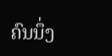ຄົນນຶ່ງ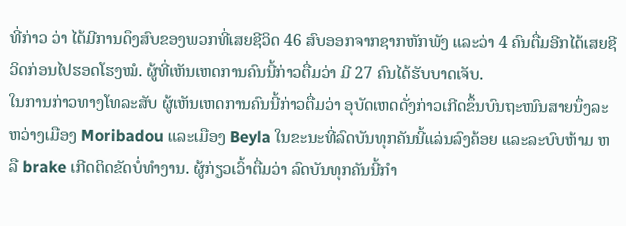ທີ່ກ່າວ ວ່າ ໄດ້ມີການດຶງສົບຂອງພວກທີ່ເສຍຊີວິດ 46 ສົບອອກຈາກຊາກຫັກພັງ ແລະວ່າ 4 ຄົນຕື່ມອີກໄດ້ເສຍຊີວິດກ່ອນໄປຮອດໂຮງໝໍ. ຜູ້ທີ່ເຫັນເຫດການຄົນນີ້ກ່າວຕື່ມວ່າ ມີ 27 ຄົນໄດ້ຮັບບາດເຈັບ.
ໃນການກ່າວທາງໂທລະສັບ ຜູ້ເຫັນເຫດການຄົນນີ້ກ່າວຕື່ມວ່າ ອຸບັດເຫດດັ່ງກ່າວເກີດຂຶ້ນບົນຖະໜົນສາຍນຶ່ງລະຫວ່າງເມືອງ Moribadou ແລະເມືອງ Beyla ໃນຂະນະທີ່ລົດບັນທຸກຄັນນີ້ແລ່ນລົງຄ້ອຍ ແລະລະບົບຫ້າມ ຫລື brake ເກີດຕິດຂັດບໍ່ທໍາງານ. ຜູ້ກ່ຽວເວົ້າຕື່ມວ່າ ລົດບັນທຸກຄັນນີ້ກໍາ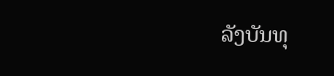ລັງບັນທຸ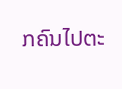ກຄົນໄປຕະ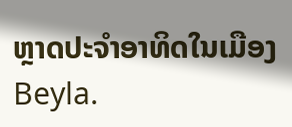ຫຼາດປະຈໍາອາທິດໃນເມືອງ Beyla.